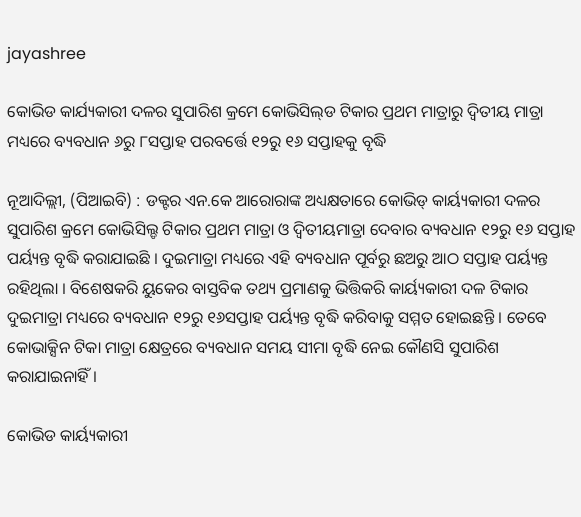jayashree

କୋଭିଡ କାର୍ଯ୍ୟକାରୀ ଦଳର ସୁପାରିଶ କ୍ରମେ କୋଭିସିଲ୍‌ଡ ଟିକାର ପ୍ରଥମ ମାତ୍ରାରୁ ଦ୍ୱିତୀୟ ମାତ୍ରା ମଧ୍ୟରେ ବ୍ୟବଧାନ ୬ରୁ ୮ସପ୍ତାହ ପରବର୍ତ୍ତେ ୧୨ରୁ ୧୬ ସପ୍ତାହକୁ ବୃଦ୍ଧି

ନୂଆଦିଲ୍ଲୀ, (ପିଆଇବି) : ଡକ୍ଟର ଏନ.କେ ଆରୋରାଙ୍କ ଅଧ୍ୟକ୍ଷତାରେ କୋଭିଡ୍ କାର୍ୟ୍ୟକାରୀ ଦଳର ସୁପାରିଶ କ୍ରମେ କୋଭିସିଲ୍ଡ ଟିକାର ପ୍ରଥମ ମାତ୍ରା ଓ ଦ୍ୱିତୀୟମାତ୍ରା ଦେବାର ବ୍ୟବଧାନ ୧୨ରୁ ୧୬ ସପ୍ତାହ ପର୍ୟ୍ୟନ୍ତ ବୃଦ୍ଧି କରାଯାଇଛି । ଦୁଇମାତ୍ରା ମଧ୍ୟରେ ଏହି ବ୍ୟବଧାନ ପୂର୍ବରୁ ଛଅରୁ ଆଠ ସପ୍ତାହ ପର୍ୟ୍ୟନ୍ତ ରହିଥିଲା । ବିଶେଷକରି ୟୁକେର ବାସ୍ତବିକ ତଥ୍ୟ ପ୍ରମାଣକୁ ଭିତ୍ତିକରି କାର୍ୟ୍ୟକାରୀ ଦଳ ଟିକାର ଦୁଇମାତ୍ରା ମଧ୍ୟରେ ବ୍ୟବଧାନ ୧୨ରୁ ୧୬ସପ୍ତାହ ପର୍ୟ୍ୟନ୍ତ ବୃଦ୍ଧି କରିବାକୁ ସମ୍ମତ ହୋଇଛନ୍ତି । ତେବେ କୋଭାକ୍ସିନ ଟିକା ମାତ୍ରା କ୍ଷେତ୍ରରେ ବ୍ୟବଧାନ ସମୟ ସୀମା ବୃଦ୍ଧି ନେଇ କୌଣସି ସୁପାରିଶ କରାଯାଇନାହିଁ ।

କୋଭିଡ କାର୍ୟ୍ୟକାରୀ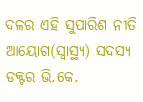ଦଳର ଏହି ସୁପାରିଶ ନୀତି ଆୟୋଗ(ସ୍ୱାସ୍ଥ୍ୟ) ସଦସ୍ୟ ଡକ୍ଟର ଭି.କେ.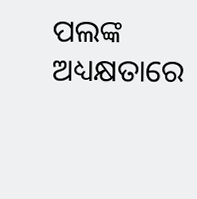ପଲଙ୍କ ଅଧ୍ୟକ୍ଷତାରେ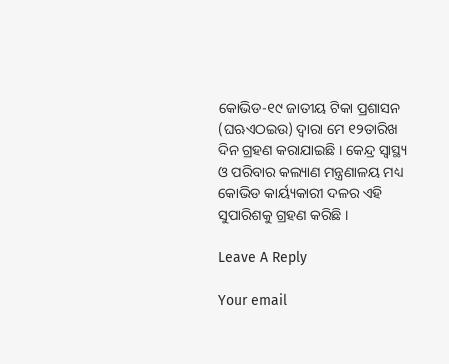କୋଭିଡ-୧୯ ଜାତୀୟ ଟିକା ପ୍ରଶାସନ (ଘଋଏଠଇଉ) ଦ୍ୱାରା ମେ ୧୨ତାରିଖ ଦିନ ଗ୍ରହଣ କରାଯାଇଛି । କେନ୍ଦ୍ର ସ୍ୱାସ୍ଥ୍ୟ ଓ ପରିବାର କଲ୍ୟାଣ ମନ୍ତ୍ରଣାଳୟ ମଧ୍ୟ କୋଭିଡ କାର୍ୟ୍ୟକାରୀ ଦଳର ଏହି ସୁପାରିଶକୁ ଗ୍ରହଣ କରିଛି ।

Leave A Reply

Your email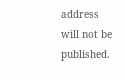address will not be published.